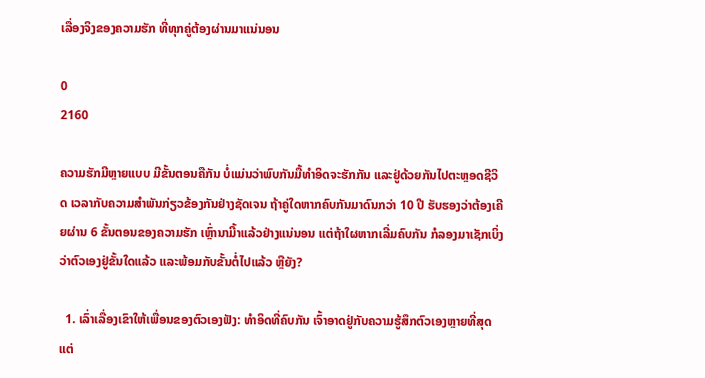ເລື່ອງຈິງຂອງຄວາມຮັກ ທີ່ທຸກຄູ່ຕ້ອງຜ່ານມາແນ່ນອນ

0
2160

ຄວາມຮັກມີຫຼາຍແບບ ມີຂັ້ນຕອນຄືກັນ ບໍ່ແມ່ນວ່າພົບກັນມື້ທຳອິດຈະຮັກກັນ ແລະຢູ່ດ້ວຍກັນໄປຕະຫຼອດຊີວິດ ເວລາກັບຄວາມສຳພັນກ່ຽວຂ້ອງກັນຢ່າງຊັດເຈນ ຖ້າຄູ່ໃດຫາກຄົບກັນມາດົນກວ່າ 10 ປີ ຮັບຮອງວ່າຕ້ອງເຄີຍຜ່ານ 6 ຂັ້ນຕອນຂອງຄວາມຮັກ ເຫຼົ່ານາີ້ມາແລ້ວຢ່າງແນ່ນອນ ແຕ່ຖ້າໃຜຫາກເລີ່ມຄົບກັນ ກໍລອງມາເຊັກເບິ່ງວ່າຕົວເອງຢູ່ຂັ້ນໃດແລ້ວ ແລະພ້ອມກັບຂັ້ນຕໍ່ໄປແລ້ວ ຫຼືຍັງ?

  1. ເລົ່າເລື່ອງເຂົາໃຫ້ເພື່ອນຂອງຕົວເອງຟັງ: ທຳອິດທີ່ຄົບກັນ ເຈົ້າອາດຢູ່ກັບຄວາມຮູ້ສຶກຕົວເອງຫຼາຍທີ່ສຸດ ແຕ່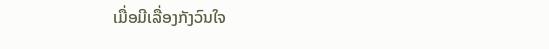ເມື່ອມີເລື່ອງກັງວົນໃຈ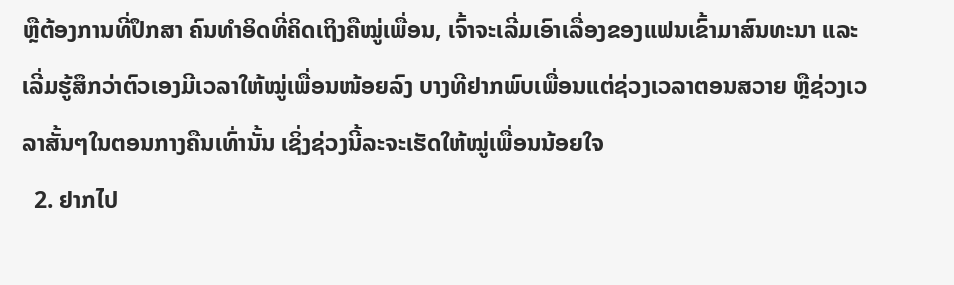ຫຼືຕ້ອງການທີ່ປຶກສາ ຄົນທຳອິດທີ່ຄິດເຖິງຄືໝູ່ເພື່ອນ, ເຈົ້າຈະເລີ່ມເອົາເລື່ອງຂອງແຟນເຂົ້າມາສົນທະນາ ແລະເລີ່ມຮູ້ສຶກວ່າຕົວເອງມີເວລາໃຫ້ໝູ່ເພື່ອນໜ້ອຍລົງ ບາງທີຢາກພົບເພື່ອນແຕ່ຊ່ວງເວລາຕອນສວາຍ ຫຼືຊ່ວງເວລາສັ້ນໆໃນຕອນກາງຄືນເທົ່ານັ້ນ ເຊິ່ງຊ່ວງນີ້ລະຈະເຮັດໃຫ້ໝູ່ເພື່ອນນ້ອຍໃຈ
  2. ຢາກໄປ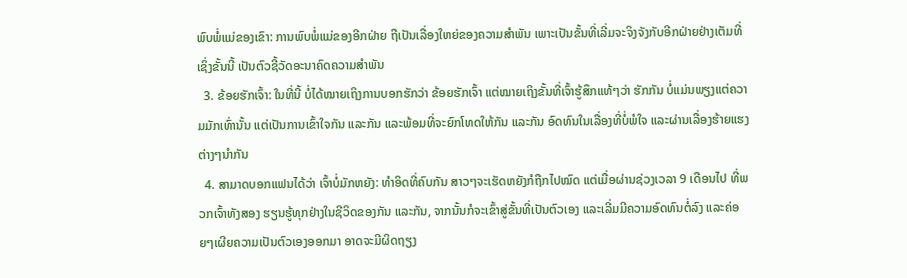ພົບພໍ່ແມ່ຂອງເຂົາ: ການພົບພໍ່ແມ່ຂອງອີກຝ່າຍ ຖືເປັນເລື່ອງໃຫຍ່ຂອງຄວາມສຳພັນ ເພາະເປັນຂັ້ນທີ່ເລີ່ມຈະຈິງຈັງກັບອີກຝ່າຍຢ່າງເຕັມທີ່ ເຊິ່ງຂັ້ນນີ້ ເປັນຕົວຊີ້ວັດອະນາຄົດຄວາມສຳພັນ
  3. ຂ້ອຍຮັກເຈົ້າ: ໃນທີ່ນີ້ ບໍ່ໄດ້ໝາຍເຖິງການບອກຮັກວ່າ ຂ້ອຍຮັກເຈົ້າ ແຕ່ໝາຍເຖິງຂັ້ນທີ່ເຈົ້າຮູ້ສຶກແທ້ໆວ່າ ຮັກກັນ ບໍ່ແມ່ນພຽງແຕ່ຄວາມມັກເທົ່ານັ້ນ ແຕ່ເປັນການເຂົ້າໃຈກັນ ແລະກັນ ແລະພ້ອມທີ່ຈະຍົກໂທດໃຫ້ກັນ ແລະກັນ ອົດທົນໃນເລື່ອງທີ່ບໍ່ພໍໃຈ ແລະຜ່ານເລື່ອງຮ້າຍແຮງຕ່າງໆນຳກັນ
  4. ສາມາດບອກແຟນໄດ້ວ່າ ເຈົ້າບໍ່ມັກຫຍັງ: ທຳອິດທີ່ຄົບກັນ ສາວໆຈະເຮັດຫຍັງກໍຖືກໄປໝົດ ແຕ່ເມື່ອຜ່ານຊ່ວງເວລາ 9 ເດືອນໄປ ທີ່ພວກເຈົ້າທັງສອງ ຮຽນຮູ້ທຸກຢ່າງໃນຊີວິດຂອງກັນ ແລະກັນ, ຈາກນັ້ນກໍຈະເຂົ້າສູ່ຂັ້ນທີ່ເປັນຕົວເອງ ແລະເລີ່ມມີຄວາມອົດທົນຕໍ່ລົງ ແລະຄ່ອຍໆເຜີຍຄວາມເປັນຕົວເອງອອກມາ ອາດຈະມີຜິດຖຽງ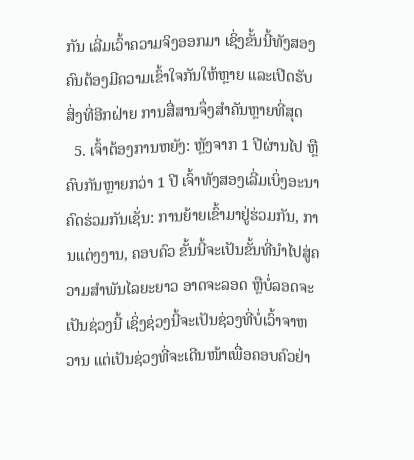ກັນ ເລີ່ມເວົ້າຄວາມຈິງອອກມາ ເຊິ່ງຂັ້ນນີ້ທັງສອງຄົນຕ້ອງມີຄວາມເຂົ້າໃຈກັນໃຫ້ຫຼາຍ ແລະເປີດຮັບສິ່ງທີ່ອີກຝ່າຍ ການສື່ສານຈຶ່ງສຳຄັນຫຼາຍທີ່ສຸດ
  5. ເຈົ້າຕ້ອງການຫຍັງ: ຫຼັງຈາກ 1 ປີຜ່ານໄປ ຫຼືຄົບກັນຫຼາຍກວ່າ 1 ປີ ເຈົ້າທັງສອງເລີ່ມເບິ່ງອະນາຄົດຮ່ວມກັນເຊັ່ນ: ການຍ້າຍເຂົ້າມາຢູ່ຮ່ວມກັນ, ການແຕ່ງງານ, ຄອບຄົວ ຂັ້ນນີ້ຈະເປັນຂັ້ນທີ່ນຳໄປສູ່ຄວາມສຳພັນໄລຍະຍາວ ອາດຈະລອດ ຫຼືບໍ່ລອດຈະເປັນຊ່ວງນີ້ ເຊິ່ງຊ່ວງນີ້ຈະເປັນຊ່ວງທີ່ບໍ່ເວົ້າຈາຫວານ ແຕ່ເປັນຊ່ວງທີ່ຈະເດີນໜ້າເພື່ອຄອບຄົວຢ່າ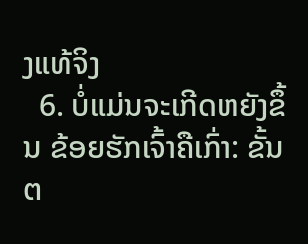ງແທ້ຈິງ
  6. ບໍ່ແມ່ນຈະເກີດຫຍັງຂຶ້ນ ຂ້ອຍຮັກເຈົ້າຄືເກົ່າ: ຂັ້ນຕ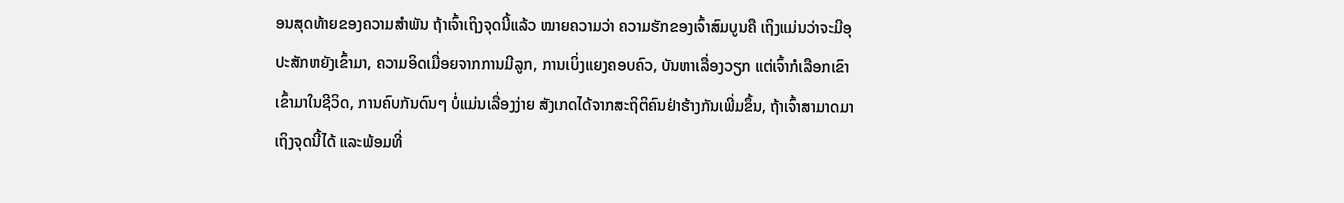ອນສຸດທ້າຍຂອງຄວາມສຳພັນ ຖ້າເຈົ້າເຖິງຈຸດນີ້ແລ້ວ ໝາຍຄວາມວ່າ ຄວາມຮັກຂອງເຈົ້າສົມບູນຄື ເຖິງແມ່ນວ່າຈະມີອຸປະສັກຫຍັງເຂົ້າມາ, ຄວາມອິດເມື່ອຍຈາກການມີລູກ, ການເບິ່ງແຍງຄອບຄົວ, ບັນຫາເລື່ອງວຽກ ແຕ່ເຈົ້າກໍເລືອກເຂົາເຂົ້າມາໃນຊີວິດ, ການຄົບກັນດົນໆ ບໍ່ແມ່ນເລື່ອງງ່າຍ ສັງເກດໄດ້ຈາກສະຖິຕິຄົນຢ່າຮ້າງກັນເພີ່ມຂຶ້ນ, ຖ້າເຈົ້າສາມາດມາເຖິງຈຸດນີ້ໄດ້ ແລະພ້ອມທີ່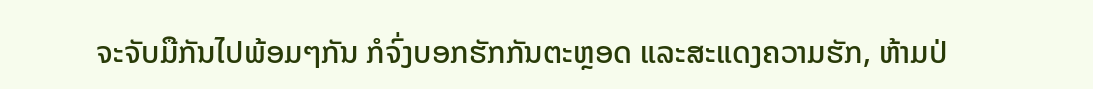ຈະຈັບມືກັນໄປພ້ອມໆກັນ ກໍຈົ່ງບອກຮັກກັນຕະຫຼອດ ແລະສະແດງຄວາມຮັກ, ຫ້າມປ່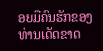ອຍມືຄົນຮັກຂອງທ່ານເດັດຂາດ